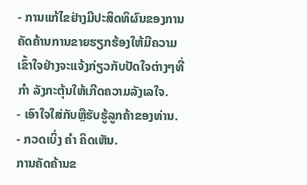- ການແກ້ໄຂຢ່າງມີປະສິດທິຜົນຂອງການຄັດຄ້ານການຂາຍຮຽກຮ້ອງໃຫ້ມີຄວາມເຂົ້າໃຈຢ່າງຈະແຈ້ງກ່ຽວກັບປັດໃຈຕ່າງໆທີ່ ກຳ ລັງກະຕຸ້ນໃຫ້ເກີດຄວາມລັງເລໃຈ.
- ເອົາໃຈໃສ່ກັບຫຼືຮັບຮູ້ລູກຄ້າຂອງທ່ານ.
- ກວດເບິ່ງ ຄຳ ຄິດເຫັນ.
ການຄັດຄ້ານຂ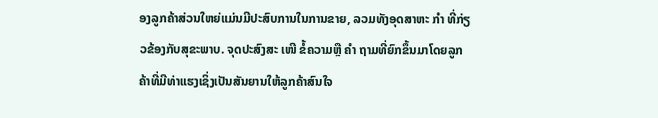ອງລູກຄ້າສ່ວນໃຫຍ່ແມ່ນມີປະສົບການໃນການຂາຍ, ລວມທັງອຸດສາຫະ ກຳ ທີ່ກ່ຽວຂ້ອງກັບສຸຂະພາບ. ຈຸດປະສົງສະ ເໜີ ຂໍ້ຄວາມຫຼື ຄຳ ຖາມທີ່ຍົກຂຶ້ນມາໂດຍລູກຄ້າທີ່ມີທ່າແຮງເຊິ່ງເປັນສັນຍານໃຫ້ລູກຄ້າສົນໃຈ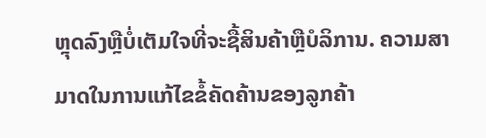ຫຼຸດລົງຫຼືບໍ່ເຕັມໃຈທີ່ຈະຊື້ສິນຄ້າຫຼືບໍລິການ. ຄວາມສາມາດໃນການແກ້ໄຂຂໍ້ຄັດຄ້ານຂອງລູກຄ້າ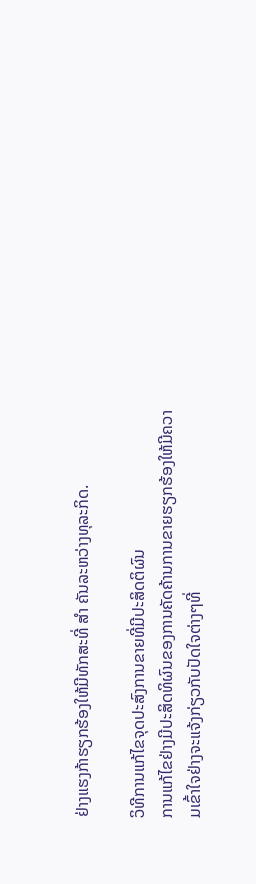ຢ່າງແຮງກ້າຮຽກຮ້ອງໃຫ້ມີທັກສະທີ່ ສຳ ຄັນລະຫວ່າງທຸລະກິດ.

ວິທີການແກ້ໄຂຈຸດປະສົງການຂາຍທີ່ມີປະສິດຕິຜົນ
ການແກ້ໄຂຢ່າງມີປະສິດທິຜົນຂອງການຄັດຄ້ານການຂາຍຮຽກຮ້ອງໃຫ້ມີຄວາມເຂົ້າໃຈຢ່າງຈະແຈ້ງກ່ຽວກັບປັດໃຈຕ່າງໆທີ່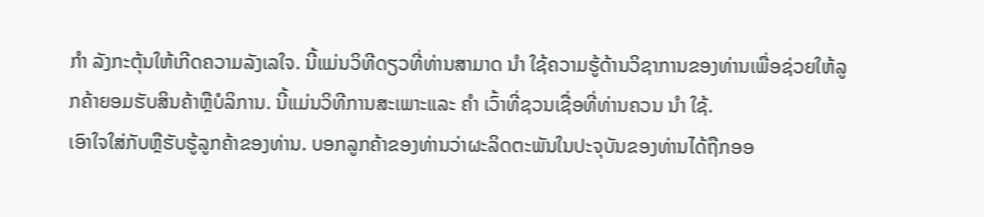ກຳ ລັງກະຕຸ້ນໃຫ້ເກີດຄວາມລັງເລໃຈ. ນີ້ແມ່ນວິທີດຽວທີ່ທ່ານສາມາດ ນຳ ໃຊ້ຄວາມຮູ້ດ້ານວິຊາການຂອງທ່ານເພື່ອຊ່ວຍໃຫ້ລູກຄ້າຍອມຮັບສິນຄ້າຫຼືບໍລິການ. ນີ້ແມ່ນວິທີການສະເພາະແລະ ຄຳ ເວົ້າທີ່ຊວນເຊື່ອທີ່ທ່ານຄວນ ນຳ ໃຊ້.
ເອົາໃຈໃສ່ກັບຫຼືຮັບຮູ້ລູກຄ້າຂອງທ່ານ. ບອກລູກຄ້າຂອງທ່ານວ່າຜະລິດຕະພັນໃນປະຈຸບັນຂອງທ່ານໄດ້ຖືກອອ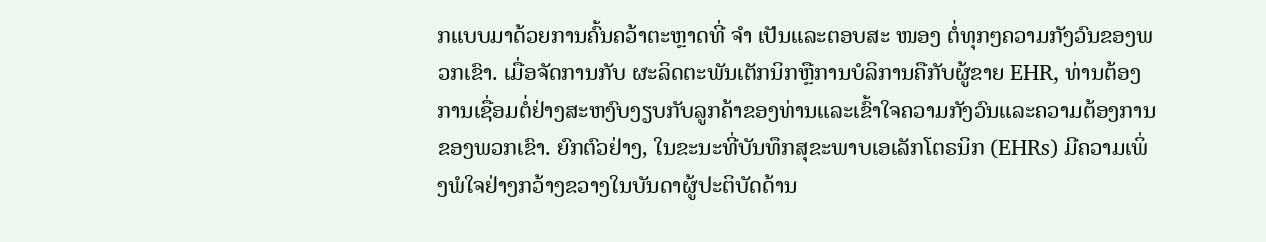ກແບບມາດ້ວຍການຄົ້ນຄວ້າຕະຫຼາດທີ່ ຈຳ ເປັນແລະຕອບສະ ໜອງ ຕໍ່ທຸກໆຄວາມກັງວົນຂອງພວກເຂົາ. ເມື່ອຈັດການກັບ ຜະລິດຕະພັນເຕັກນິກຫຼືການບໍລິການຄືກັບຜູ້ຂາຍ EHR, ທ່ານຕ້ອງການເຊື່ອມຕໍ່ຢ່າງສະຫງົບງຽບກັບລູກຄ້າຂອງທ່ານແລະເຂົ້າໃຈຄວາມກັງວົນແລະຄວາມຕ້ອງການຂອງພວກເຂົາ. ຍົກຕົວຢ່າງ, ໃນຂະນະທີ່ບັນທຶກສຸຂະພາບເອເລັກໂຕຣນິກ (EHRs) ມີຄວາມເພິ່ງພໍໃຈຢ່າງກວ້າງຂວາງໃນບັນດາຜູ້ປະຕິບັດດ້ານ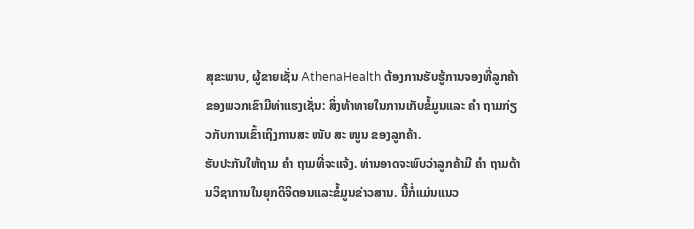ສຸຂະພາບ, ຜູ້ຂາຍເຊັ່ນ AthenaHealth ຕ້ອງການຮັບຮູ້ການຈອງທີ່ລູກຄ້າຂອງພວກເຂົາມີທ່າແຮງເຊັ່ນ: ສິ່ງທ້າທາຍໃນການເກັບຂໍ້ມູນແລະ ຄຳ ຖາມກ່ຽວກັບການເຂົ້າເຖິງການສະ ໜັບ ສະ ໜູນ ຂອງລູກຄ້າ.
ຮັບປະກັນໃຫ້ຖາມ ຄຳ ຖາມທີ່ຈະແຈ້ງ. ທ່ານອາດຈະພົບວ່າລູກຄ້າມີ ຄຳ ຖາມດ້ານວິຊາການໃນຍຸກດິຈິຕອນແລະຂໍ້ມູນຂ່າວສານ. ນີ້ກໍ່ແມ່ນແນວ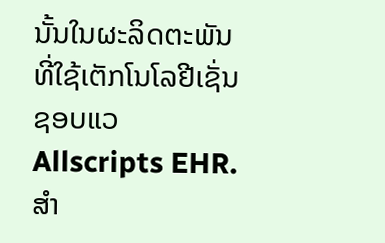ນັ້ນໃນຜະລິດຕະພັນທີ່ໃຊ້ເຕັກໂນໂລຢີເຊັ່ນຊອບແວ Allscripts EHR. ສຳ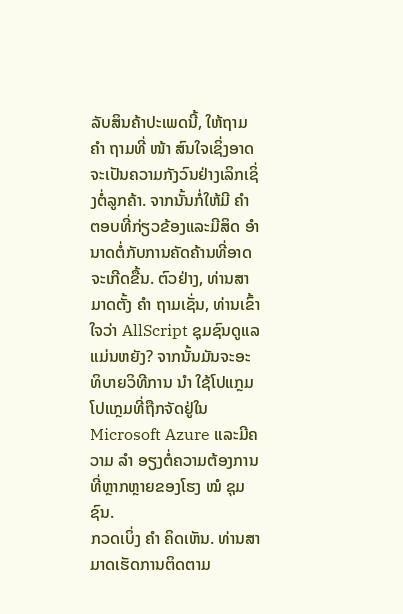ລັບສິນຄ້າປະເພດນີ້, ໃຫ້ຖາມ ຄຳ ຖາມທີ່ ໜ້າ ສົນໃຈເຊິ່ງອາດຈະເປັນຄວາມກັງວົນຢ່າງເລິກເຊິ່ງຕໍ່ລູກຄ້າ. ຈາກນັ້ນກໍ່ໃຫ້ມີ ຄຳ ຕອບທີ່ກ່ຽວຂ້ອງແລະມີສິດ ອຳ ນາດຕໍ່ກັບການຄັດຄ້ານທີ່ອາດຈະເກີດຂື້ນ. ຕົວຢ່າງ, ທ່ານສາມາດຕັ້ງ ຄຳ ຖາມເຊັ່ນ, ທ່ານເຂົ້າໃຈວ່າ AllScript ຊຸມຊົນດູແລແມ່ນຫຍັງ? ຈາກນັ້ນມັນຈະອະທິບາຍວິທີການ ນຳ ໃຊ້ໂປແກຼມໂປແກຼມທີ່ຖືກຈັດຢູ່ໃນ Microsoft Azure ແລະມີຄວາມ ລຳ ອຽງຕໍ່ຄວາມຕ້ອງການທີ່ຫຼາກຫຼາຍຂອງໂຮງ ໝໍ ຊຸມຊົນ.
ກວດເບິ່ງ ຄຳ ຄິດເຫັນ. ທ່ານສາມາດເຮັດການຕິດຕາມ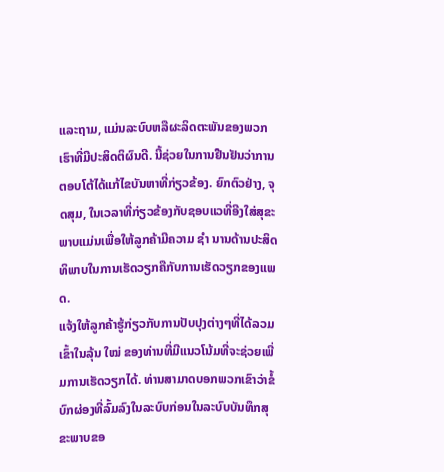ແລະຖາມ, ແມ່ນລະບົບຫລືຜະລິດຕະພັນຂອງພວກເຮົາທີ່ມີປະສິດຕິຜົນດີ. ນີ້ຊ່ວຍໃນການຢືນຢັນວ່າການຕອບໂຕ້ໄດ້ແກ້ໄຂບັນຫາທີ່ກ່ຽວຂ້ອງ. ຍົກຕົວຢ່າງ, ຈຸດສຸມ, ໃນເວລາທີ່ກ່ຽວຂ້ອງກັບຊອບແວທີ່ອີງໃສ່ສຸຂະພາບແມ່ນເພື່ອໃຫ້ລູກຄ້າມີຄວາມ ຊຳ ນານດ້ານປະສິດທິພາບໃນການເຮັດວຽກຄືກັບການເຮັດວຽກຂອງແພດ.
ແຈ້ງໃຫ້ລູກຄ້າຮູ້ກ່ຽວກັບການປັບປຸງຕ່າງໆທີ່ໄດ້ລວມເຂົ້າໃນລຸ້ນ ໃໝ່ ຂອງທ່ານທີ່ມີແນວໂນ້ມທີ່ຈະຊ່ວຍເພີ່ມການເຮັດວຽກໄດ້. ທ່ານສາມາດບອກພວກເຂົາວ່າຂໍ້ບົກຜ່ອງທີ່ລົ້ມລົງໃນລະບົບກ່ອນໃນລະບົບບັນທຶກສຸຂະພາບຂອ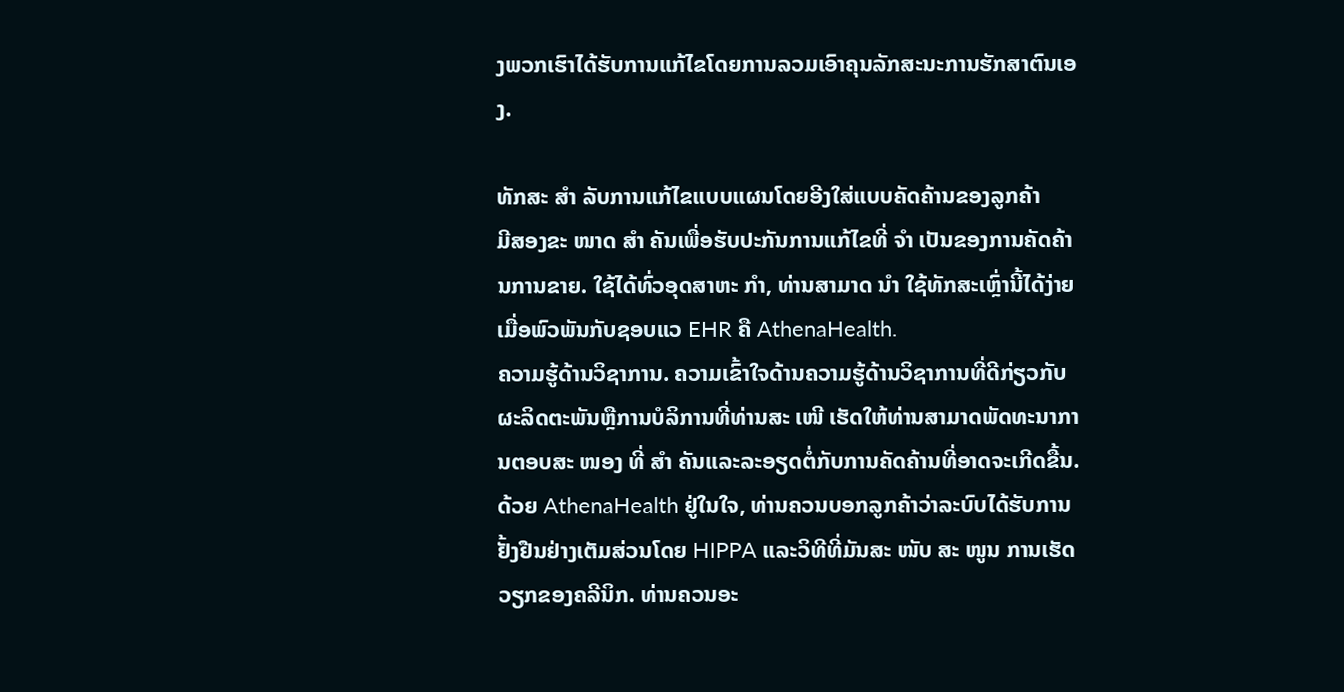ງພວກເຮົາໄດ້ຮັບການແກ້ໄຂໂດຍການລວມເອົາຄຸນລັກສະນະການຮັກສາຕົນເອງ.

ທັກສະ ສຳ ລັບການແກ້ໄຂແບບແຜນໂດຍອີງໃສ່ແບບຄັດຄ້ານຂອງລູກຄ້າ
ມີສອງຂະ ໜາດ ສຳ ຄັນເພື່ອຮັບປະກັນການແກ້ໄຂທີ່ ຈຳ ເປັນຂອງການຄັດຄ້ານການຂາຍ. ໃຊ້ໄດ້ທົ່ວອຸດສາຫະ ກຳ, ທ່ານສາມາດ ນຳ ໃຊ້ທັກສະເຫຼົ່ານີ້ໄດ້ງ່າຍເມື່ອພົວພັນກັບຊອບແວ EHR ຄື AthenaHealth.
ຄວາມຮູ້ດ້ານວິຊາການ. ຄວາມເຂົ້າໃຈດ້ານຄວາມຮູ້ດ້ານວິຊາການທີ່ດີກ່ຽວກັບຜະລິດຕະພັນຫຼືການບໍລິການທີ່ທ່ານສະ ເໜີ ເຮັດໃຫ້ທ່ານສາມາດພັດທະນາການຕອບສະ ໜອງ ທີ່ ສຳ ຄັນແລະລະອຽດຕໍ່ກັບການຄັດຄ້ານທີ່ອາດຈະເກີດຂື້ນ. ດ້ວຍ AthenaHealth ຢູ່ໃນໃຈ, ທ່ານຄວນບອກລູກຄ້າວ່າລະບົບໄດ້ຮັບການຢັ້ງຢືນຢ່າງເຕັມສ່ວນໂດຍ HIPPA ແລະວິທີທີ່ມັນສະ ໜັບ ສະ ໜູນ ການເຮັດວຽກຂອງຄລີນິກ. ທ່ານຄວນອະ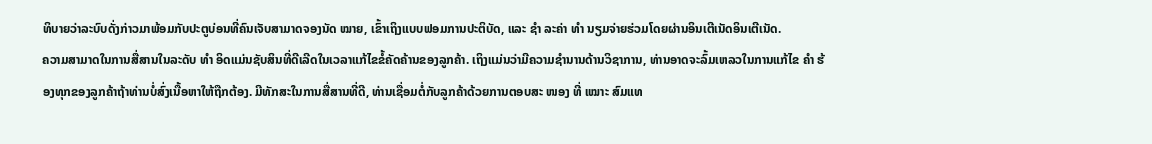ທິບາຍວ່າລະບົບດັ່ງກ່າວມາພ້ອມກັບປະຕູບ່ອນທີ່ຄົນເຈັບສາມາດຈອງນັດ ໝາຍ, ເຂົ້າເຖິງແບບຟອມການປະຕິບັດ, ແລະ ຊຳ ລະຄ່າ ທຳ ນຽມຈ່າຍຮ່ວມໂດຍຜ່ານອິນເຕີເນັດອິນເຕີເນັດ.
ຄວາມສາມາດໃນການສື່ສານໃນລະດັບ ທຳ ອິດແມ່ນຊັບສິນທີ່ດີເລີດໃນເວລາແກ້ໄຂຂໍ້ຄັດຄ້ານຂອງລູກຄ້າ. ເຖິງແມ່ນວ່າມີຄວາມຊໍານານດ້ານວິຊາການ, ທ່ານອາດຈະລົ້ມເຫລວໃນການແກ້ໄຂ ຄຳ ຮ້ອງທຸກຂອງລູກຄ້າຖ້າທ່ານບໍ່ສົ່ງເນື້ອຫາໃຫ້ຖືກຕ້ອງ. ມີທັກສະໃນການສື່ສານທີ່ດີ, ທ່ານເຊື່ອມຕໍ່ກັບລູກຄ້າດ້ວຍການຕອບສະ ໜອງ ທີ່ ເໝາະ ສົມແທ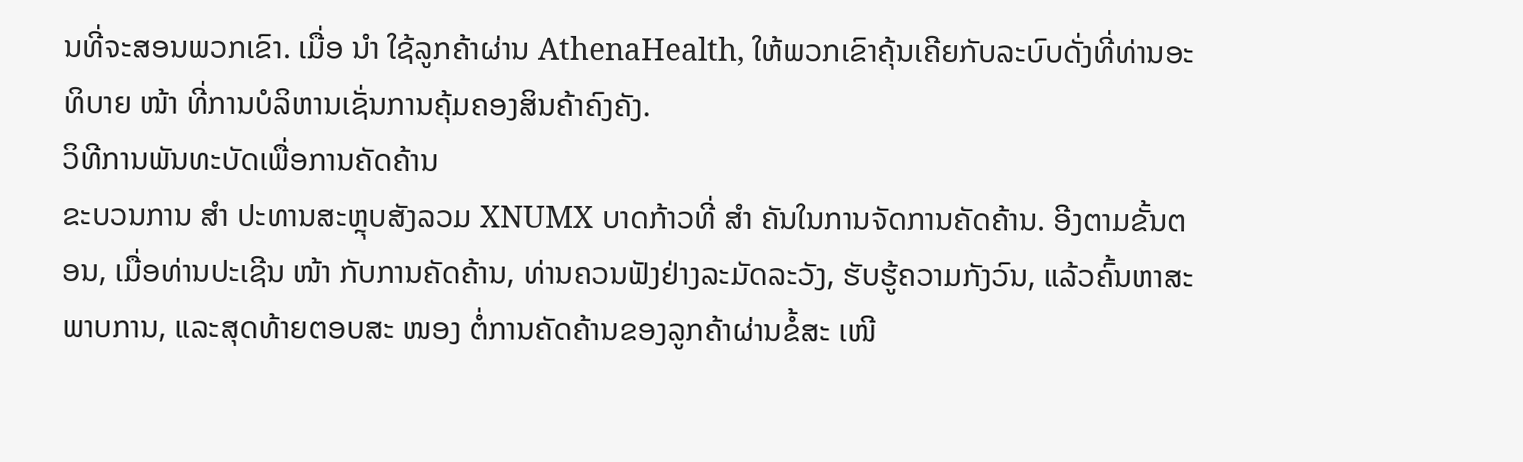ນທີ່ຈະສອນພວກເຂົາ. ເມື່ອ ນຳ ໃຊ້ລູກຄ້າຜ່ານ AthenaHealth, ໃຫ້ພວກເຂົາຄຸ້ນເຄີຍກັບລະບົບດັ່ງທີ່ທ່ານອະທິບາຍ ໜ້າ ທີ່ການບໍລິຫານເຊັ່ນການຄຸ້ມຄອງສິນຄ້າຄົງຄັງ.
ວິທີການພັນທະບັດເພື່ອການຄັດຄ້ານ
ຂະບວນການ ສຳ ປະທານສະຫຼຸບສັງລວມ XNUMX ບາດກ້າວທີ່ ສຳ ຄັນໃນການຈັດການຄັດຄ້ານ. ອີງຕາມຂັ້ນຕອນ, ເມື່ອທ່ານປະເຊີນ ໜ້າ ກັບການຄັດຄ້ານ, ທ່ານຄວນຟັງຢ່າງລະມັດລະວັງ, ຮັບຮູ້ຄວາມກັງວົນ, ແລ້ວຄົ້ນຫາສະພາບການ, ແລະສຸດທ້າຍຕອບສະ ໜອງ ຕໍ່ການຄັດຄ້ານຂອງລູກຄ້າຜ່ານຂໍ້ສະ ເໜີ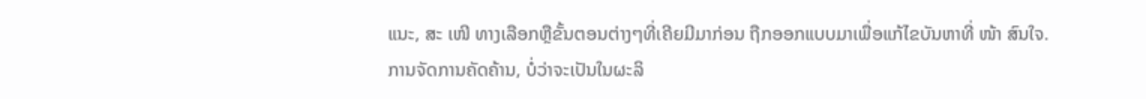ແນະ, ສະ ເໜີ ທາງເລືອກຫຼືຂັ້ນຕອນຕ່າງໆທີ່ເຄີຍມີມາກ່ອນ ຖືກອອກແບບມາເພື່ອແກ້ໄຂບັນຫາທີ່ ໜ້າ ສົນໃຈ.
ການຈັດການຄັດຄ້ານ, ບໍ່ວ່າຈະເປັນໃນຜະລິ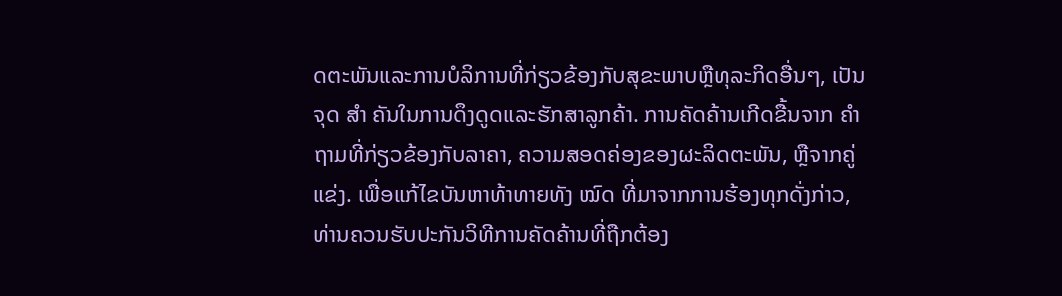ດຕະພັນແລະການບໍລິການທີ່ກ່ຽວຂ້ອງກັບສຸຂະພາບຫຼືທຸລະກິດອື່ນໆ, ເປັນຈຸດ ສຳ ຄັນໃນການດຶງດູດແລະຮັກສາລູກຄ້າ. ການຄັດຄ້ານເກີດຂື້ນຈາກ ຄຳ ຖາມທີ່ກ່ຽວຂ້ອງກັບລາຄາ, ຄວາມສອດຄ່ອງຂອງຜະລິດຕະພັນ, ຫຼືຈາກຄູ່ແຂ່ງ. ເພື່ອແກ້ໄຂບັນຫາທ້າທາຍທັງ ໝົດ ທີ່ມາຈາກການຮ້ອງທຸກດັ່ງກ່າວ, ທ່ານຄວນຮັບປະກັນວິທີການຄັດຄ້ານທີ່ຖືກຕ້ອງ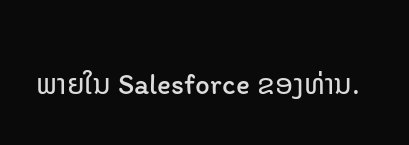ພາຍໃນ Salesforce ຂອງທ່ານ.